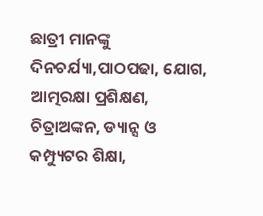ଛାତ୍ରୀ ମାନଙ୍କୁ ଦିନଚର୍ଯ୍ୟା,ପାଠପଢା, ଯୋଗ, ଆତ୍ମରକ୍ଷା ପ୍ରଶିକ୍ଷଣ, ଚିତ୍ରାଅଙ୍କନ, ଡ୍ୟାନ୍ସ ଓ କମ୍ପ୍ୟୁଟର ଶିକ୍ଷା,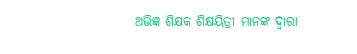ଅଭିଜ୍ଞ ଶିକ୍ଷକ ଶିକ୍ଷୟିତ୍ରୀ ମାନଙ୍କ ଦ୍ଵାରା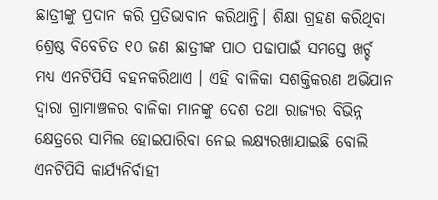ଛାତ୍ରୀଙ୍କୁ ପ୍ରଦାନ କରି ପ୍ରତିଭାବାନ କରିଥାନ୍ତି। ଶିକ୍ଷା ଗ୍ରହଣ କରିଥିବା ଶ୍ରେଷ୍ଠ ବିବେଚିତ ୧୦ ଜଣ ଛାତ୍ରୀଙ୍କ ପାଠ ପଢାପାଇଁ ସମସ୍ତେ ଖର୍ଚ୍ଚ ମଧ୍ୟ ଏନଟିପିସି ବହନକରିଥାଏ । ଏହି ବାଳିକା ସଶକ୍ତିକରଣ ଅଭିଯାନ ଦ୍ୱାରା ଗ୍ରାମାଞ୍ଚଳର ବାଳିକା ମାନଙ୍କୁ ଦେଶ ତଥା ରାଜ୍ୟର ବିଭିନ୍ନ କ୍ଷେତ୍ରରେ ସାମିଲ ହୋଇପାରିବା ନେଇ ଲକ୍ଷ୍ୟରଖାଯାଇଛି ବୋଲି ଏନଟିପିସି କାର୍ଯ୍ୟନିର୍ବାହୀ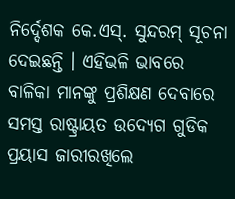ନିର୍ଦ୍ଦେଶକ କେ.ଏସ୍. ସୁନ୍ଦରମ୍ ସୂଚନା ଦେଇଛନ୍ତି । ଏହିଭଳି ଭାବରେ ବାଳିକା ମାନଙ୍କୁ ପ୍ରଶିକ୍ଷଣ ଦେବାରେ ସମସ୍ତ ରାଷ୍ଟ୍ରାୟତ ଉଦ୍ୟେଗ ଗୁଡିକ ପ୍ରୟାସ ଜାରୀରଖିଲେ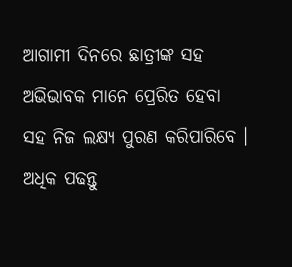ଆଗାମୀ ଦିନରେ ଛାତ୍ରୀଙ୍କ ସହ ଅଭିଭାବକ ମାନେ ପ୍ରେରିତ ହେବା ସହ ନିଜ ଲକ୍ଷ୍ୟ ପୁରଣ କରିପାରିବେ ।
ଅଧିକ ପଢନ୍ତୁ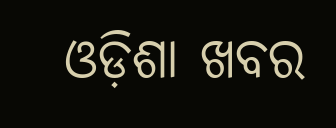ଓଡ଼ିଶା ଖବର